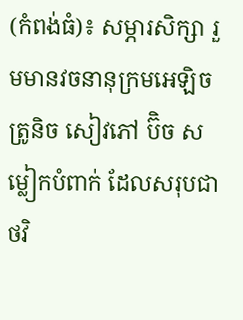(កំពង់ធំ)៖ សម្ភារសិក្សា រួមមានវចនានុក្រមអេឡិចត្រូនិច សៀវភៅ ប៊ិច សម្លៀកបំពាក់ ដែលសរុបជាថវិ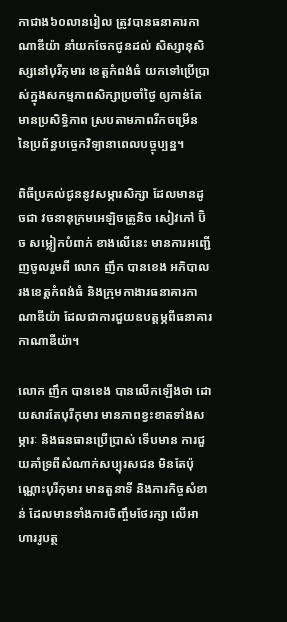កាជាង៦០លានរៀល ត្រូវបានធនាគារកាណាឌីយ៉ា នាំយកចែកជូនដល់ សិស្សានុសិស្សនៅបុរីកុមារ ខេត្តកំពង់ធំ យកទៅប្រើប្រាស់ក្នុងសកម្មភាពសិក្សាប្រចាំថ្ងៃ ឲ្យកាន់តែមានប្រសិទ្ធិភាព ស្របតាមភាពរីកចម្រើន នៃប្រព័ន្ធបច្ចេកវិទ្យានាពេលបច្ចុប្បន្ន។

ពិធីប្រគល់ជូននូវសម្ភារសិក្សា ដែលមានដូចជា វចនានុក្រមអេឡិចត្រូនិច សៀវភៅ ប៊ិច សម្លៀកបំពាក់ ខាងលើនេះ មានការអញ្ជើញចូលរួមពី លោក ញឹក បានខេង អភិបាលរងខេត្តកំពង់ធំ និងក្រុមកាងារធនាគារកាណាឌីយ៉ា ដែលជាការជួយឧបត្តម្ភពីធនាគារកាណាឌីយ៉ា។

លោក ញឹក បានខេង បានលើកឡើងថា ដោយសារតែបុរីកុមារ មានភាពខ្វះខាតទាំងសម្ភារៈ និងធនធានប្រើប្រាស់ ទើបមាន ការជួយគាំទ្រពីសំណាក់សប្បុរសជន មិនតែប៉ុណ្ណោះបុរីកុមារ មានតួនាទី និងភារកិច្ចសំខាន់ ដែលមានទាំងការចិញ្ចឹមថែរក្សា លើអាហាររូបត្ថ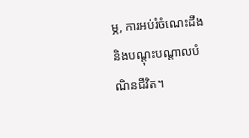ម្ភ, ការអប់រំចំណេះដឹង និងបណ្តុះបណ្តាលបំណិនជីវិត។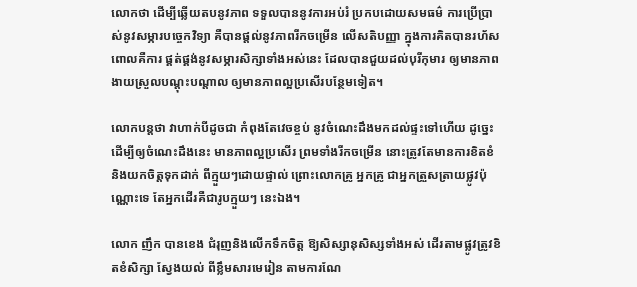លោកថា ដើម្បីឆ្លើយតបនូវភាព ទទួលបាននូវការអប់រំ ប្រកបដោយសមធម៌ ការប្រើប្រាស់នូវសម្ភារបច្ចេកវិទ្យា គឺបានផ្តល់នូវភាពរីកចម្រើន លើសតិបញ្ញា ក្នុងការគិតបានរហ័ស ពោលគឺការ ផ្គត់ផ្គង់នូវសម្ភារសិក្សាទាំងអស់នេះ ដែលបានជួយដល់បុរីកុមារ ឲ្យមានភាពងាយស្រួលបណ្តុះបណ្តាល ឲ្យមានភាពល្អប្រសើរបន្ថែមទៀត។

លោកបន្ដថា វាហាក់បីដូចជា កំពុងតែវេចខ្ចប់ នូវចំណេះដឹងមកដល់ផ្ទះទៅហើយ ដូច្នេះដើម្បីឲ្យចំណេះដឹងនេះ មានភាពល្អប្រសើរ ព្រមទាំងរីកចម្រើន នោះត្រូវតែមានការខិតខំ និងយកចិត្តទុកដាក់ ពីក្មួយៗដោយផ្ទាល់ ព្រោះលោកគ្រូ អ្នកគ្រូ ជាអ្នកត្រួសត្រាយផ្លូវប៉ុណ្ណោះទេ តែអ្នកដើរគឺជារូបក្មួយៗ នេះឯង។

លោក ញឹក បានខេង ជំរុញនិងលើកទឹកចិត្ត ឱ្យសិស្សានុសិស្សទាំងអស់ ដើរតាមផ្លូវត្រូវខិតខំសិក្សា ស្វែងយល់ ពីខ្លឹមសារមេរៀន តាមការណែ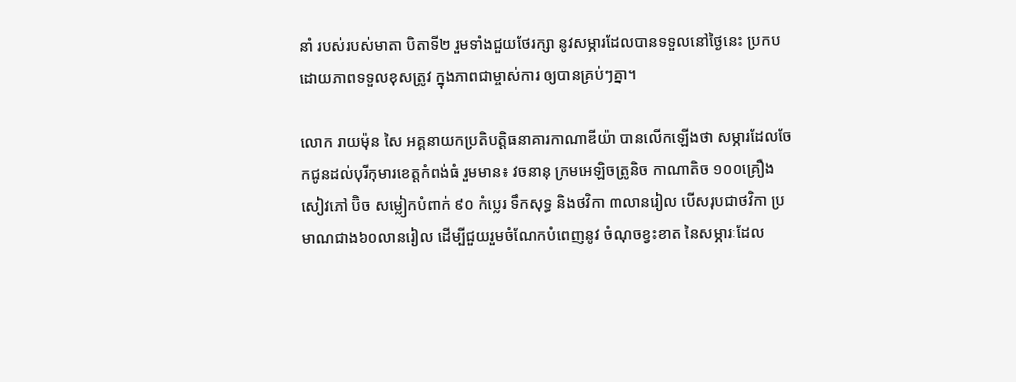នាំ របស់របស់មាតា បិតាទី២ រួមទាំងជួយថែរក្សា នូវសម្ភារដែលបានទទួលនៅថ្ងៃនេះ ប្រកបដោយភាពទទួលខុសត្រូវ ក្នុងភាពជាម្ចាស់ការ ឲ្យបានគ្រប់ៗគ្នា។

លោក រាយម៉ុន សៃ អគ្គនាយកប្រតិបត្តិធនាគារកាណាឌីយ៉ា បានលើកឡើងថា សម្ភារដែលចែកជូនដល់បុរីកុមារខេត្តកំពង់ធំ រួមមាន៖ វចនានុ ក្រមអេឡិចត្រូនិច កាណាតិច ១០០គ្រឿង សៀវភៅ ប៊ិច សម្លៀកបំពាក់ ៩០ កំប្លេរ ទឹកសុទ្ធ និងថវិកា ៣លានរៀល បើសរុបជាថវិកា ប្រមាណជាង៦០លានរៀល ដើម្បីជួយរួមចំណែកបំពេញនូវ ចំណុចខ្វះខាត នៃសម្ភារៈដែល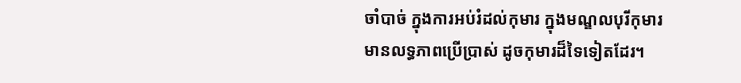ចាំបាច់ ក្នុងការអប់រំដល់កុមារ ក្នុងមណ្ឌលបុរីកុមារ មានលទ្ធភាពប្រើប្រាស់ ដូចកុមារដ៏ទៃទៀតដែរ។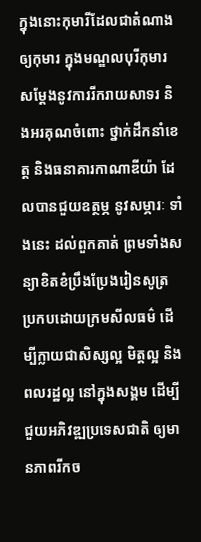ក្នុងនោះកុមារីដែលជាតំណាងឲ្យកុមារ ក្នុងមណ្ឌលបុរីកុមារ សម្តែងនូវការរីករាយសាទរ និងអរគុណចំពោះ ថ្នាក់ដឹកនាំខេត្ត និងធនាគារកាណាឌីយ៉ា ដែលបានជួយឧត្ថម្ភ នូវសម្ភារៈ ទាំងនេះ ដល់ពួកគាត់ ព្រមទាំងសន្យាខិតខំប្រឹងប្រែងរៀនសូត្រ ប្រកបដោយក្រមសីលធម៌ ដើម្បីក្លាយជាសិស្សល្អ មិត្តល្អ និងពលរដ្ឋល្អ នៅក្នុងសង្គម ដើម្បីជួយអភិវឌ្ឍប្រទេសជាតិ ឲ្យមានភាពរីកច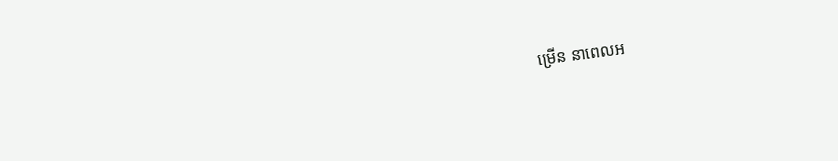ម្រើន នាពេលអ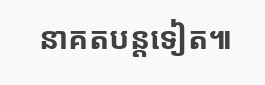នាគតបន្តទៀត៕